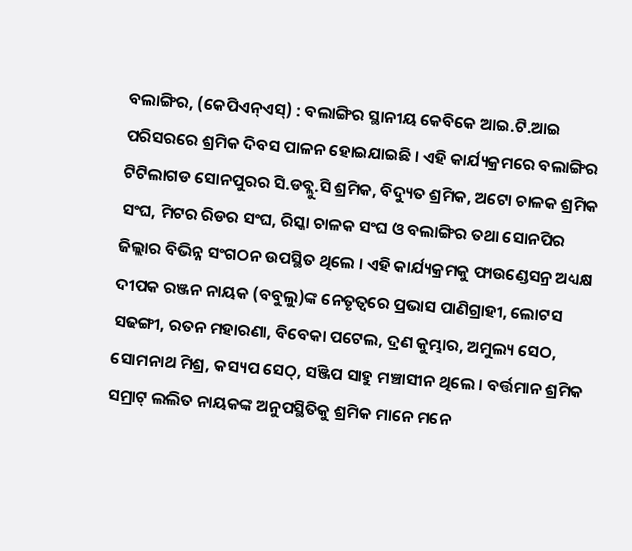ବଲାଙ୍ଗିର, (କେପିଏନ୍ଏସ୍) : ବଲାଙ୍ଗିର ସ୍ଥାନୀୟ କେବିକେ ଆଇ.ଟି.ଆଇ ପରିସରରେ ଶ୍ରମିକ ଦିବସ ପାଳନ ହୋଇଯାଇଛି । ଏହି କାର୍ଯ୍ୟକ୍ରମରେ ବଲାଙ୍ଗିର ଟିଟିଲାଗଡ ସୋନପୁରର ସି.ଡବ୍ଲୁ.ସି ଶ୍ରମିକ, ବିଦ୍ୟୁତ ଶ୍ରମିକ, ଅଟୋ ଚାଳକ ଶ୍ରମିକ ସଂଘ, ମିଟର ରିଡର ସଂଘ, ରିସ୍କା ଚାଳକ ସଂଘ ଓ ବଲାଙ୍ଗିର ତଥା ସୋନପିର ଜିଲ୍ଲାର ବିଭିନ୍ନ ସଂଗଠନ ଉପସ୍ଥିତ ଥିଲେ । ଏହି କାର୍ଯ୍ୟକ୍ରମକୁ ଫାଉଣ୍ଡେସନ୍ର ଅଧ୍ୟକ୍ଷ ଦୀପକ ରଞ୍ଜନ ନାୟକ (ବବୁଲୁ)ଙ୍କ ନେତୃତ୍ବରେ ପ୍ରଭାସ ପାଣିଗ୍ରାହୀ, ଲୋଟସ ସଢଙ୍ଗୀ, ରତନ ମହାରଣା, ବିବେକା ପଟେଲ, ଦ୍ରଣ କୁମ୍ଭାର, ଅମୁଲ୍ୟ ସେଠ, ସୋମନାଥ ମିଶ୍ର, କସ୍ୟପ ସେଠ୍, ସଞ୍ଜିପ ସାହୁ ମଞ୍ଚାସୀନ ଥିଲେ । ବର୍ତ୍ତମାନ ଶ୍ରମିକ ସମ୍ରାଟ୍ ଲଲିତ ନାୟକଙ୍କ ଅନୁପସ୍ଥିତିକୁ ଶ୍ରମିକ ମାନେ ମନେ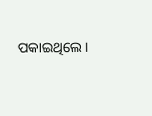ପକାଇଥିଲେ ।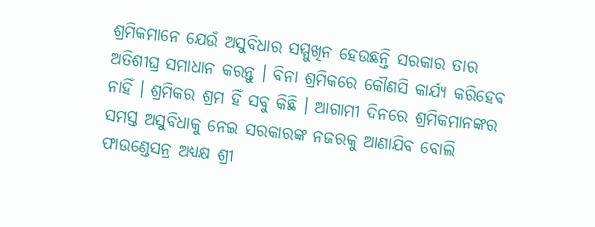ଶ୍ରମିକମାନେ ଯେଉଁ ଅସୁବିଧାର ସମ୍ମୁଖିନ ହେଉଛନ୍ତି ସରକାର ତାର ଅତିଶୀଘ୍ର ସମାଧାନ କରନ୍ତୁ । ବିନା ଶ୍ରମିକରେ କୌଣସି କାର୍ଯ୍ୟ କରିହେବ ନାହିଁ । ଶ୍ରମିକର ଶ୍ରମ ହିଁ ସବୁ କିଛି । ଆଗାମୀ ଦିନରେ ଶ୍ରମିକମାନଙ୍କର ସମସ୍ତ ଅସୁବିଧାକୁ ନେଇ ସରକାରଙ୍କ ନଜରକୁ ଆଣାଯିବ ବୋଲି ଫାଉଣ୍ଡେସନ୍ର ଅଧ୍ୟକ୍ଷ ଶ୍ରୀ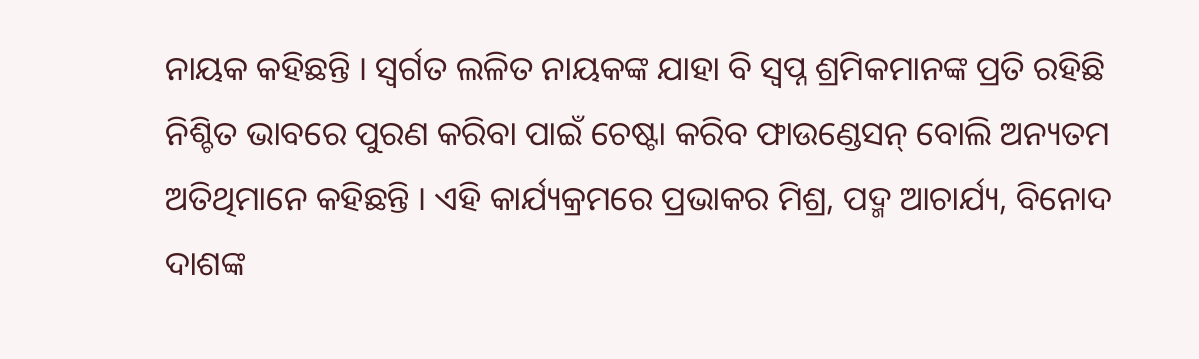ନାୟକ କହିଛନ୍ତି । ସ୍ବର୍ଗତ ଲଳିତ ନାୟକଙ୍କ ଯାହା ବି ସ୍ବପ୍ନ ଶ୍ରମିକମାନଙ୍କ ପ୍ରତି ରହିଛି ନିଶ୍ଚିତ ଭାବରେ ପୁରଣ କରିବା ପାଇଁ ଚେଷ୍ଟା କରିବ ଫାଉଣ୍ଡେସନ୍ ବୋଲି ଅନ୍ୟତମ ଅତିଥିମାନେ କହିଛନ୍ତି । ଏହି କାର୍ଯ୍ୟକ୍ରମରେ ପ୍ରଭାକର ମିଶ୍ର, ପଦ୍ମ ଆଚାର୍ଯ୍ୟ, ବିନୋଦ ଦାଶଙ୍କ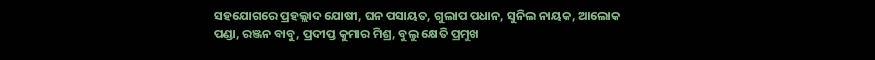ସହଯୋଗରେ ପ୍ରହଲ୍ଲାଦ ଯୋଷୀ, ଘନ ପସାୟତ, ଗୁଲାପ ପଧାନ, ସୁନିଲ ନାୟକ, ଆଲୋକ ପଣ୍ଡା, ରଞ୍ଜନ ବାବୁ, ପ୍ରଦୀପ୍ତ କୁମାର ମିଶ୍ର, ବୁଲୁ କ୍ଷେତି ପ୍ରମୁଖ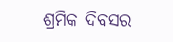ଶ୍ରମିକ ଦିବସର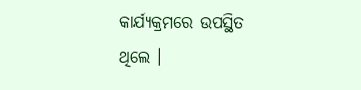କାର୍ଯ୍ୟକ୍ରମରେ ଉପସ୍ଥିତ ଥିଲେ ।